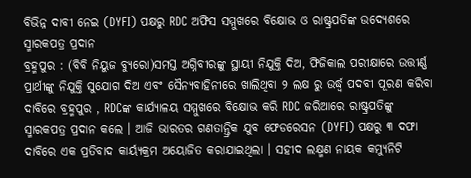ବିଭିନ୍ନ ଦାବୀ ନେଇ (DYFI) ପକ୍ଷରୁ RDC ଅଫିସ ସମ୍ମୁଖରେ ବିକ୍ଷୋଭ ଓ ରାଷ୍ଟ୍ରପତିଙ୍କ ଉଦ୍ୟେଶରେ ସ୍ମାରକପତ୍ର ପ୍ରଦାନ
ବ୍ରହ୍ମପୁର : (ବିବି ନିୟୁଜ ବ୍ୟୁରୋ)ସମସ୍ତ ଅଗ୍ନିବୀରଙ୍କୁ ସ୍ଥାୟୀ ନିଯୁକ୍ତି ଦିଅ, ଫିଜିକାଲ ପରୀକ୍ଷାରେ ଉତ୍ତୀର୍ଣ୍ଣ ପ୍ରାର୍ଥୀଙ୍କୁ ନିଯୁକ୍ତି ସୁଯୋଗ ଦିଅ ଏବଂ ସୈନ୍ୟବାହିନୀରେ ଖାଲିଥିବା ୨ ଲକ୍ଷ ରୁ ଉର୍ଦ୍ଧ୍ବ ପଦବୀ ପୂରଣ କରିବା ଦାବିରେ ବ୍ରହ୍ମପୁର , RDCଙ୍କ କାର୍ଯ୍ୟାଳୟ ସମ୍ମୁଖରେ ବିକ୍ଷୋଭ କରି RDC ଜରିଆରେ ରାଷ୍ଟ୍ରପତିଙ୍କୁ ସ୍ମାରକପତ୍ର ପ୍ରଦାନ କଲେ । ଆଜି ଭାରତର ଗଣତାନ୍ତ୍ରିକ ଯୁବ ଫେଡରେସନ (DYFI) ପକ୍ଷରୁ ୩ ଦଫା ଦାବିରେ ଏକ ପ୍ରତିବାଦ କାର୍ୟ୍ୟକ୍ରମ ଅୟୋଜିତ କରାଯାଇଥିଲା । ସହୀଦ ଲକ୍ଷ୍ମଣ ନାୟକ କମ୍ୟୁନିଟି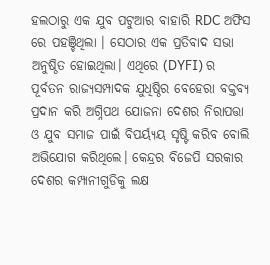ହଲଠାରୁ ଏକ ଯୁବ ପଟୁଆର ବାହାରି RDC ଅଫିସ ରେ ପହଞ୍ଚିଥିଲା । ସେଠାର ଏକ ପ୍ରତିବାଦ ସଭା ଅନୁଷ୍ଠିତ ହୋଇଥିଲା। ଏଥିରେ (DYFI) ର ପୂର୍ବତନ ରାଜ୍ୟସମ୍ପାଦକ ଯୁଧିଷ୍ଠିର ବେହେରା ବକ୍ତବ୍ୟ ପ୍ରଦାନ କରି ଅଗ୍ନିପଥ ଯୋଜନା ଦେଶର ନିରାପତ୍ତା ଓ ଯୁବ ସମାଜ ପାଇଁ ବିପର୍ୟ୍ୟୟ ସୃଷ୍ଟି କରିବ ବୋଲି ଅଭିଯୋଗ କରିଥିଲେ। କେନ୍ଦ୍ରର ବିଜେପି ସରକାର ଦେଶର କମ୍ପାନୀଗୁଡିକୁ ଲକ୍ଷ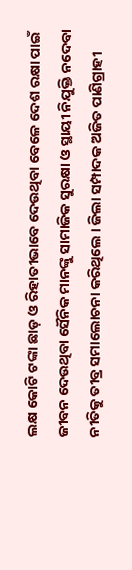ଲକ୍ଷ କୋଟି ଟଙ୍କା ଛାଡ଼ ଓ ରିହାତୀଭାବେ ଦେଉଥିବା ବେଳେ ଦେଶ ରକ୍ଷା ପାଇଁ ଜୀବନ ଦେଉଥିବା ସୈନିକ ମାନଙ୍କୁ ସାମାଜିକ ସୁରକ୍ଷା ଓ ସ୍ଥାୟୀ ନିଯୁକ୍ତି ନଦେବା ନୀତିକୁ ତୀବ୍ର ସମାଲୋଚନା କରିଥିଲେ । ଜିଲା ସମ୍ପାଦକ ଅଜିତ ପାଣିଗ୍ରାହୀ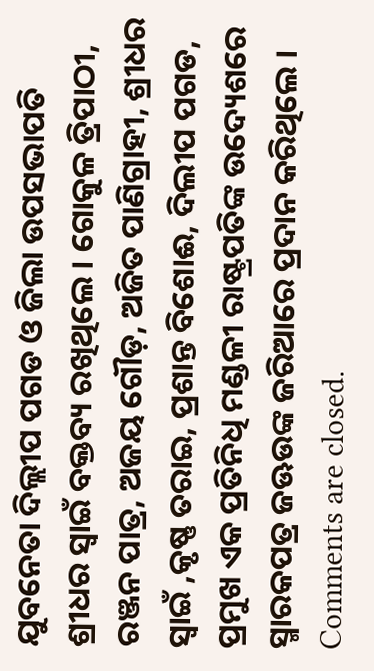ଯୁବନେତା ଦିଲ୍ଲୀପ ପଗଡ ଓ ଜିଲା ଉପସଭାପତି ଶ୍ରୀଧର ସ୍ୱାଇଁ ବକ୍ତବ୍ୟ ରଖିଥିଲେ । ଗୋକୁଳ ତ୍ରିପାଠୀ, ରଞ୍ଜନ ପାତ୍ର, ଅଜୟ ଗୌଡ଼, ଅଜିତ ପାଣିଗ୍ରାହୀ, ଶ୍ରୀଧର ସ୍ୱାଇଁ ,କୃଷ୍ଣ ତରାଇ, ପ୍ରଶାନ୍ତ ବିଶୋଈ, ଦିଲୀପ ପଗଡ, ପ୍ରମୁଖ ଏକ ପ୍ରତିନିଧି ମଣ୍ଡଳୀ ରାଷ୍ଟ୍ରପତିଙ୍କ ଉଦ୍ୟେଶରେ ସ୍ମାରକପତ୍ର ଜଊଉଙ୍କ ଜରିଆରେ ପ୍ରଦାନ କରିଥିଲେ ।
Comments are closed.